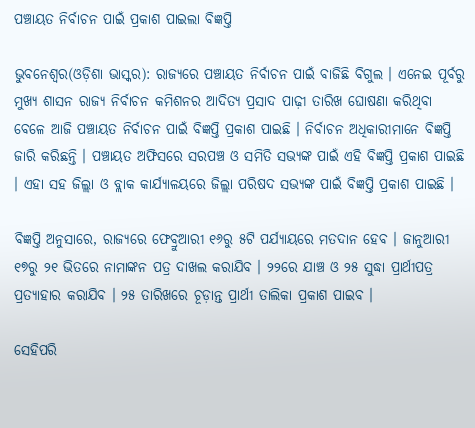ପଞ୍ଚାୟତ ନିର୍ବାଚନ ପାଇଁ ପ୍ରକାଶ ପାଇଲା ବିଜ୍ଞପ୍ତି

ଭୁବନେଶ୍ୱର(ଓଡ଼ିଶା ଭାସ୍କର): ରାଜ୍ୟରେ ପଞ୍ଚାୟତ ନିର୍ବାଚନ ପାଇଁ ବାଜିଛି ବିଗୁଲ । ଏନେଇ ପୂର୍ବରୁ ମୁଖ୍ୟ ଶାସନ ରାଜ୍ୟ ନିର୍ବାଚନ କମିଶନର ଆଦିତ୍ୟ ପ୍ରସାଦ ପାଢ଼ୀ ତାରିଖ ଘୋଷଣା କରିଥିବା ବେଳେ ଆଜି ପଞ୍ଚାୟତ ନିର୍ବାଚନ ପାଇଁ ବିଜ୍ଞପ୍ତି ପ୍ରକାଶ ପାଇଛି । ନିର୍ବାଚନ ଅଧିକାରୀମାନେ ବିଜ୍ଞପ୍ତି ଜାରି କରିଛନ୍ତି । ପଞ୍ଚାୟତ ଅଫିସରେ ସରପଞ୍ଚ ଓ ସମିତି ସଭ୍ୟଙ୍କ ପାଇଁ ଏହି ବିଜ୍ଞପ୍ତି ପ୍ରକାଶ ପାଇଛି । ଏହା ସହ ଜିଲ୍ଲା ଓ ବ୍ଲାକ କାର୍ଯ୍ୟାଳୟରେ ଜିଲ୍ଲା ପରିଷଦ ସଭ୍ୟଙ୍କ ପାଇଁ ବିଜ୍ଞପ୍ତି ପ୍ରକାଶ ପାଇଛି ।

ବିଜ୍ଞପ୍ତି ଅନୁସାରେ, ରାଜ୍ୟରେ ଫେବ୍ରୁଆରୀ ୧୬ରୁ ୫ଟି ପର୍ଯ୍ୟାୟରେ ମତଦାନ ହେବ । ଜାନୁଆରୀ ୧୭ରୁ ୨୧ ଭିତରେ ନାମାଙ୍କନ ପତ୍ର ଦାଖଲ କରାଯିବ । ୨୨ରେ ଯାଞ୍ଚ ଓ ୨୫ ସୁଦ୍ଧା ପ୍ରାର୍ଥୀପତ୍ର ପ୍ରତ୍ୟାହାର କରାଯିବ । ୨୫ ତାରିଖରେ ଚୂଡ଼ାନ୍ତ ପ୍ରାର୍ଥୀ ତାଲିକା ପ୍ରକାଶ ପାଇବ ।

ସେହିପରି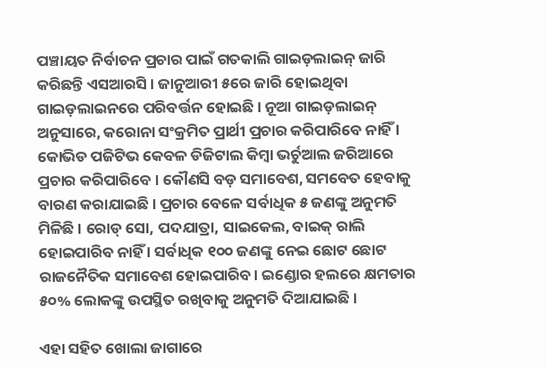ପଞ୍ଚାୟତ ନିର୍ବାଚନ ପ୍ରଚାର ପାଇଁ ଗତକାଲି ଗାଇଡ଼ଲାଇନ୍ ଜାରି କରିଛନ୍ତି ଏସଆରସି । ଜାନୁଆରୀ ୫ରେ ଜାରି ହୋଇଥିବା ଗାଇଡ଼ଲାଇନରେ ପରିବର୍ତ୍ତନ ହୋଇଛି । ନୂଆ ଗାଇଡ଼ଲାଇନ୍ ଅନୁସାରେ, କରୋନା ସଂକ୍ରମିତ ପ୍ରାର୍ଥୀ ପ୍ରଚାର କରିପାରିବେ ନାହିଁ । କୋଭିଡ ପଜିଟିଭ କେବଳ ଡିଜିଟାଲ କିମ୍ବା ଭର୍ଚୁଆଲ ଜରିଆରେ ପ୍ରଚାର କରିପାରିବେ । କୌଣସି ବଡ଼ ସମାବେଶ, ସମବେତ ହେବାକୁ ବାରଣ କରାଯାଇଛି । ପ୍ରଚାର ବେଳେ ସର୍ବାଧିକ ୫ ଜଣଙ୍କୁ ଅନୁମତି ମିଳିଛି । ରୋଡ୍ ସୋ, ପଦଯାତ୍ରା, ସାଇକେଲ, ବାଇକ୍ ରାଲି ହୋଇପାରିବ ନାହିଁ । ସର୍ବାଧିକ ୧୦୦ ଜଣଙ୍କୁ ନେଇ ଛୋଟ ଛୋଟ ରାଜନୈତିକ ସମାବେଶ ହୋଇପାରିବ। ଇଣ୍ଡୋର ହଲରେ କ୍ଷମତାର ୫୦% ଲୋକଙ୍କୁ ଉପସ୍ଥିତ ରଖିବାକୁ ଅନୁମତି ଦିଆଯାଇଛି ।

ଏହା ସହିତ ଖୋଲା ଜାଗାରେ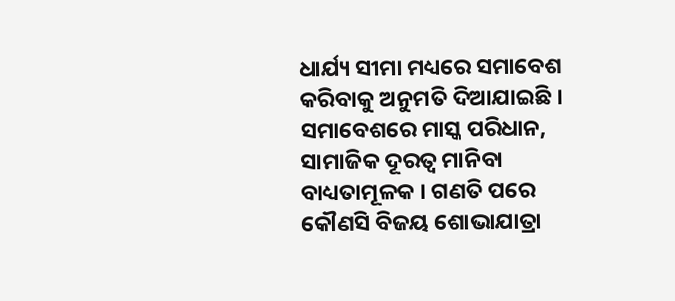ଧାର୍ଯ୍ୟ ସୀମା ମଧ୍ୟରେ ସମାବେଶ କରିବାକୁ ଅନୁମତି ଦିଆଯାଇଛି । ସମାବେଶରେ ମାସ୍କ ପରିଧାନ, ସାମାଜିକ ଦୂରତ୍ୱ ମାନିବା ବାଧ୍ୟତାମୂଳକ । ଗଣତି ପରେ କୌଣସି ବିଜୟ ଶୋଭାଯାତ୍ରା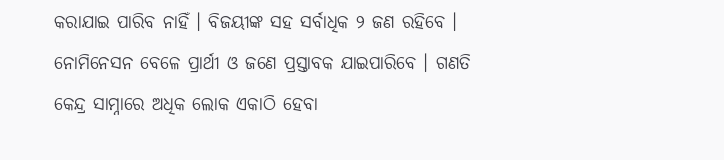କରାଯାଇ ପାରିବ ନାହିଁ । ବିଜୟୀଙ୍କ ସହ ସର୍ବାଧିକ ୨ ଜଣ ରହିବେ । ନୋମିନେସନ ବେଳେ ପ୍ରାର୍ଥୀ ଓ ଜଣେ ପ୍ରସ୍ତାବକ ଯାଇପାରିବେ । ଗଣତି କେନ୍ଦ୍ର ସାମ୍ନାରେ ଅଧିକ ଲୋକ ଏକାଠି ହେବା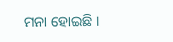ମନା ହୋଇଛି ।